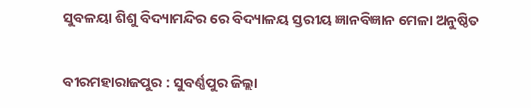ସୁବଳୟା ଶିଶୁ ବିଦ୍ୟାମନ୍ଦିର ରେ ବିଦ୍ୟାଳୟ ସ୍ତରୀୟ ଜ୍ଞାନବିଜ୍ଞାନ ମେଳା ଅନୁଷ୍ଠିତ


ବୀରମହାରାଜପୁର : ସୁବର୍ଣ୍ଣପୁର ଜିଲ୍ଲା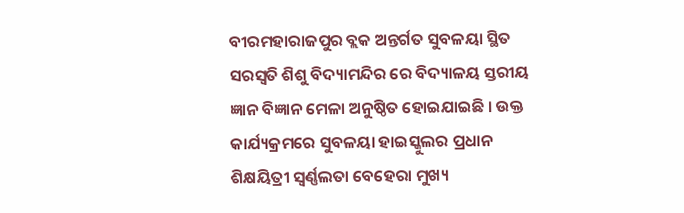ବୀରମହାରାଜପୁର ବ୍ଲକ ଅନ୍ତର୍ଗତ ସୁବଳୟା ସ୍ଥିତ ସରସ୍ବତି ଶିଶୁ ବିଦ୍ୟାମନ୍ଦିର ରେ ବିଦ୍ୟାଳୟ ସ୍ତରୀୟ ଜ୍ଞାନ ବିଜ୍ଞାନ ମେଳା ଅନୁଷ୍ଠିତ ହୋଇଯାଇଛି । ଉକ୍ତ କାର୍ଯ୍ୟକ୍ରମରେ ସୁବଳୟା ହାଇସ୍କୁଲର ପ୍ରଧାନ ଶିକ୍ଷୟିତ୍ରୀ ସ୍ବର୍ଣ୍ଣଲତା ବେହେରା ମୁଖ୍ୟ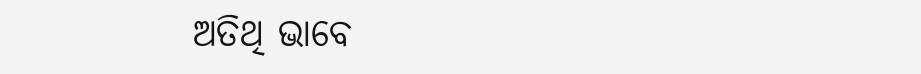ଅତିଥି ଭାବେ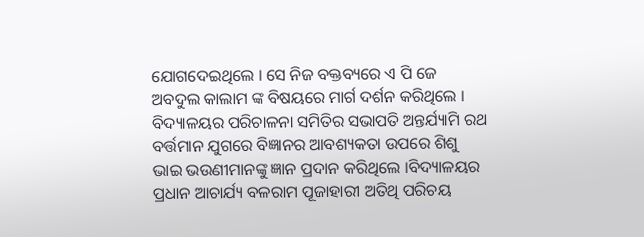ଯୋଗଦେଇଥିଲେ । ସେ ନିଜ ବକ୍ତବ୍ୟରେ ଏ ପି ଜେ ଅବଦୁଲ କାଲାମ ଙ୍କ ବିଷୟରେ ମାର୍ଗ ଦର୍ଶନ କରିଥିଲେ । ବିଦ୍ୟାଳୟର ପରିଚାଳନା ସମିତିର ସଭାପତି ଅନ୍ତର୍ଯ୍ୟାମି ରଥ ବର୍ତ୍ତମାନ ଯୁଗରେ ବିଜ୍ଞାନର ଆବଶ୍ୟକତା ଉପରେ ଶିଶୁ ଭାଇ ଭଉଣୀମାନଙ୍କୁ ଜ୍ଞାନ ପ୍ରଦାନ କରିଥିଲେ ।ବିଦ୍ୟାଳୟର ପ୍ରଧାନ ଆଚାର୍ଯ୍ୟ ବଳରାମ ପୂଜାହାରୀ ଅତିଥି ପରିଚୟ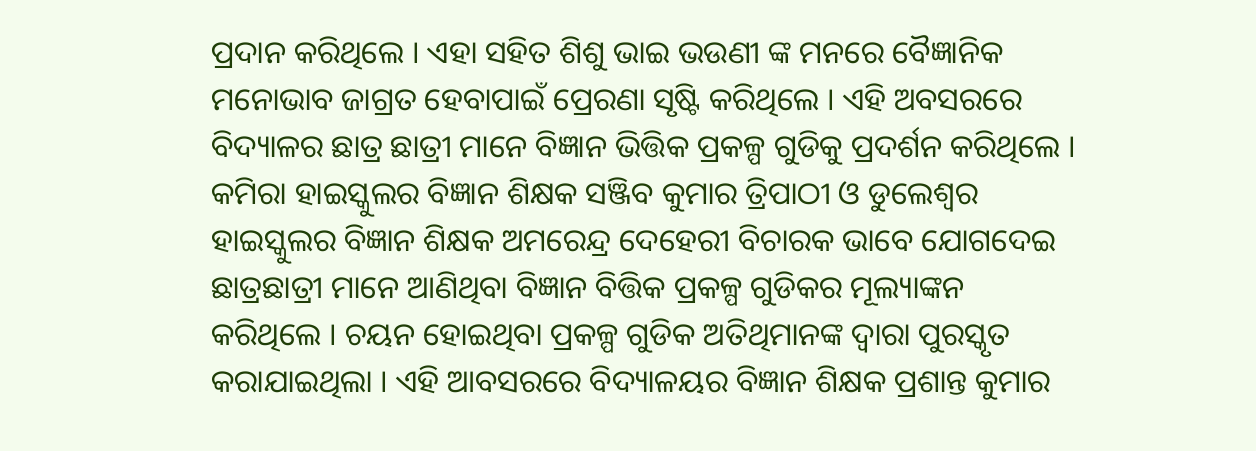ପ୍ରଦାନ କରିଥିଲେ । ଏହା ସହିତ ଶିଶୁ ଭାଇ ଭଉଣୀ ଙ୍କ ମନରେ ବୈଜ୍ଞାନିକ ମନୋଭାବ ଜାଗ୍ରତ ହେବାପାଇଁ ପ୍ରେରଣା ସୃଷ୍ଟି କରିଥିଲେ । ଏହି ଅବସରରେ ବିଦ୍ୟାଳର ଛାତ୍ର ଛାତ୍ରୀ ମାନେ ବିଜ୍ଞାନ ଭିତ୍ତିକ ପ୍ରକଳ୍ପ ଗୁଡିକୁ ପ୍ରଦର୍ଶନ କରିଥିଲେ । କମିରା ହାଇସ୍କୁଲର ବିଜ୍ଞାନ ଶିକ୍ଷକ ସଞ୍ଜିବ କୁମାର ତ୍ରିପାଠୀ ଓ ଡୁଲେଶ୍ବର ହାଇସ୍କୁଲର ବିଜ୍ଞାନ ଶିକ୍ଷକ ଅମରେନ୍ଦ୍ର ଦେହେରୀ ବିଚାରକ ଭାବେ ଯୋଗଦେଇ ଛାତ୍ରଛାତ୍ରୀ ମାନେ ଆଣିଥିବା ବିଜ୍ଞାନ ବିତ୍ତିକ ପ୍ରକଳ୍ପ ଗୁଡିକର ମୂଲ୍ୟାଙ୍କନ କରିଥିଲେ । ଚୟନ ହୋଇଥିବା ପ୍ରକଳ୍ପ ଗୁଡିକ ଅତିଥିମାନଙ୍କ ଦ୍ବାରା ପୁରସ୍କୃତ କରାଯାଇଥିଲା । ଏହି ଆବସରରେ ବିଦ୍ୟାଳୟର ବିଜ୍ଞାନ ଶିକ୍ଷକ ପ୍ରଶାନ୍ତ କୁମାର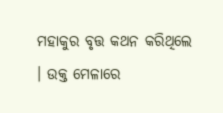ମହାକୁର ବୃତ୍ତ କଥନ କରିଥିଲେ । ଉକ୍ତ ମେଳାରେ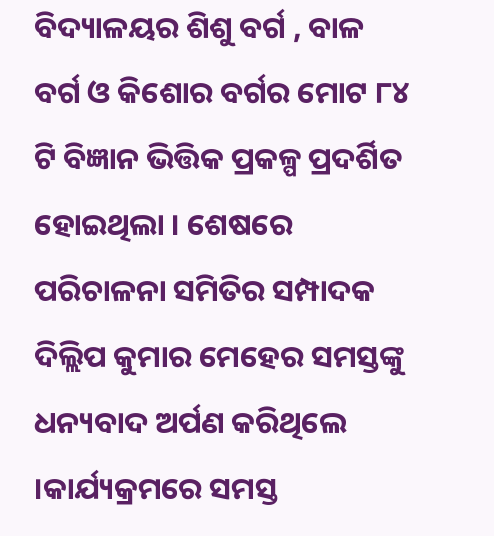ବିଦ୍ୟାଳୟର ଶିଶୁ ବର୍ଗ , ବାଳ ବର୍ଗ ଓ କିଶୋର ବର୍ଗର ମୋଟ ୮୪ ଟି ବିଜ୍ଞାନ ଭିତ୍ତିକ ପ୍ରକଳ୍ପ ପ୍ରଦର୍ଶିତ ହୋଇଥିଲା । ଶେଷରେ ପରିଚାଳନା ସମିତିର ସମ୍ପାଦକ ଦିଲ୍ଲିପ କୁମାର ମେହେର ସମସ୍ତଙ୍କୁ ଧନ୍ୟବାଦ ଅର୍ପଣ କରିଥିଲେ ।କାର୍ଯ୍ୟକ୍ରମରେ ସମସ୍ତ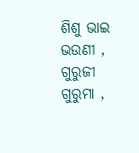ଶିଶୁ ଭାଇ ଭଉଣୀ , ଗୁରୁଜୀ ଗୁରୁମା ,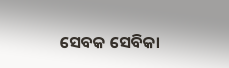ସେବକ ସେବିକା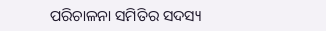ପରିଚାଳନା ସମିତିର ସଦସ୍ୟ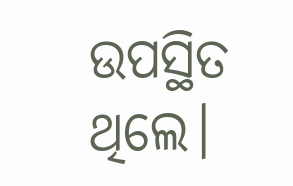ଉପସ୍ଥିତ ଥିଲେ।